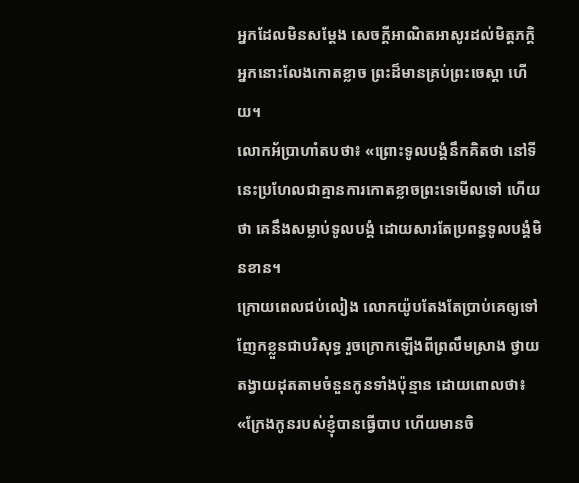អ្នកដែលមិនសម្ដែង សេចក្ដីអាណិតអាសូរដល់មិត្តភក្ដិ អ្នកនោះលែងកោតខ្លាច ព្រះដ៏មានគ្រប់ព្រះចេស្តា ហើយ។
លោកអ័ប្រាហាំតបថា៖ «ព្រោះទូលបង្គំនឹកគិតថា នៅទីនេះប្រហែលជាគ្មានការកោតខ្លាចព្រះទេមើលទៅ ហើយថា គេនឹងសម្លាប់ទូលបង្គំ ដោយសារតែប្រពន្ធទូលបង្គំមិនខាន។
ក្រោយពេលជប់លៀង លោកយ៉ូបតែងតែប្រាប់គេឲ្យទៅញែកខ្លួនជាបរិសុទ្ធ រួចក្រោកឡើងពីព្រលឹមស្រាង ថ្វាយតង្វាយដុតតាមចំនួនកូនទាំងប៉ុន្មាន ដោយពោលថា៖ «ក្រែងកូនរបស់ខ្ញុំបានធ្វើបាប ហើយមានចិ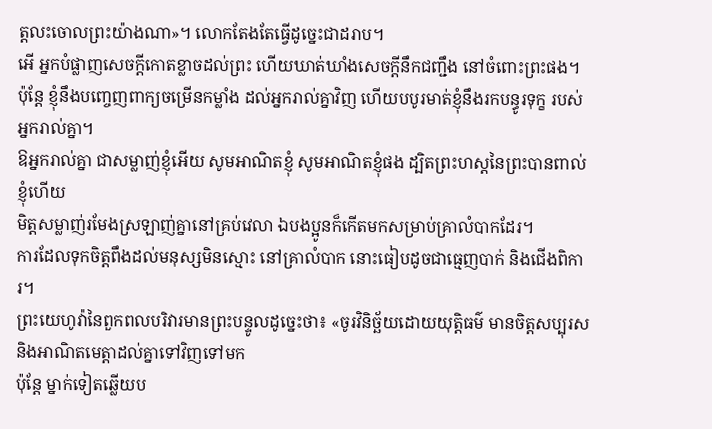ត្តលះចោលព្រះយ៉ាងណា»។ លោកតែងតែធ្វើដូច្នេះជាដរាប។
អើ អ្នកបំផ្លាញសេចក្ដីកោតខ្លាចដល់ព្រះ ហើយឃាត់ឃាំងសេចក្ដីនឹកជញ្ជឹង នៅចំពោះព្រះផង។
ប៉ុន្តែ ខ្ញុំនឹងបញ្ចេញពាក្យចម្រើនកម្លាំង ដល់អ្នករាល់គ្នាវិញ ហើយបបូរមាត់ខ្ញុំនឹងរកបន្ធូរទុក្ខ របស់អ្នករាល់គ្នា។
ឱអ្នករាល់គ្នា ជាសម្លាញ់ខ្ញុំអើយ សូមអាណិតខ្ញុំ សូមអាណិតខ្ញុំផង ដ្បិតព្រះហស្តនៃព្រះបានពាល់ខ្ញុំហើយ
មិត្តសម្លាញ់រមែងស្រឡាញ់គ្នានៅគ្រប់វេលា ឯបងប្អូនក៏កើតមកសម្រាប់គ្រាលំបាកដែរ។
ការដែលទុកចិត្តពឹងដល់មនុស្សមិនស្មោះ នៅគ្រាលំបាក នោះធៀបដូចជាធ្មេញបាក់ និងជើងពិការ។
ព្រះយេហូវ៉ានៃពួកពលបរិវារមានព្រះបន្ទូលដូច្នេះថា៖ «ចូរវិនិច្ឆ័យដោយយុត្តិធម៌ មានចិត្តសប្បុរស និងអាណិតមេត្តាដល់គ្នាទៅវិញទៅមក
ប៉ុន្តែ ម្នាក់ទៀតឆ្លើយប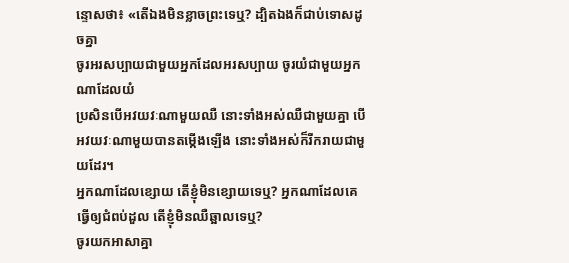ន្ទោសថា៖ «តើឯងមិនខ្លាចព្រះទេឬ? ដ្បិតឯងក៏ជាប់ទោសដូចគ្នា
ចូរអរសប្បាយជាមួយអ្នកដែលអរសប្បាយ ចូរយំជាមួយអ្នកណាដែលយំ
ប្រសិនបើអវយវៈណាមួយឈឺ នោះទាំងអស់ឈឺជាមួយគ្នា បើអវយវៈណាមួយបានតម្កើងឡើង នោះទាំងអស់ក៏រីករាយជាមួយដែរ។
អ្នកណាដែលខ្សោយ តើខ្ញុំមិនខ្សោយទេឬ? អ្នកណាដែលគេធ្វើឲ្យជំពប់ដួល តើខ្ញុំមិនឈឺឆ្អាលទេឬ?
ចូរយកអាសាគ្នា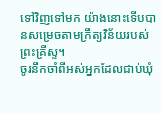ទៅវិញទៅមក យ៉ាងនោះទើបបានសម្រេចតាមក្រឹត្យវិន័យរបស់ព្រះគ្រីស្ទ។
ចូរនឹកចាំពីអស់អ្នកដែលជាប់ឃុំ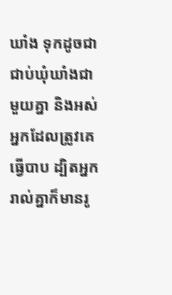ឃាំង ទុកដូចជាជាប់ឃុំឃាំងជាមួយគ្នា និងអស់អ្នកដែលត្រូវគេធ្វើបាប ដ្បិតអ្នករាល់គ្នាក៏មានរូ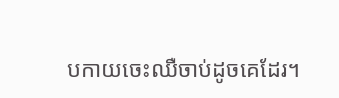បកាយចេះឈឺចាប់ដូចគេដែរ។